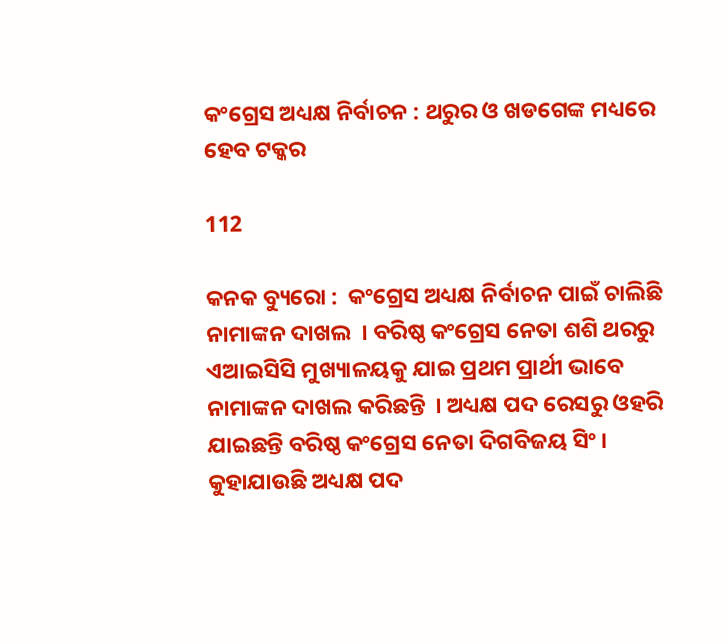କଂଗ୍ରେସ ଅଧ୍ୟକ୍ଷ ନିର୍ବାଚନ : ଥରୁର ଓ ଖଡଗେଙ୍କ ମଧ୍ୟରେ ହେବ ଟକ୍କର

112

କନକ ବ୍ୟୁରୋ :  କଂଗ୍ରେସ ଅଧ୍ୟକ୍ଷ ନିର୍ବାଚନ ପାଇଁ ଚାଲିଛି ନାମାଙ୍କନ ଦାଖଲ  । ବରିଷ୍ଠ କଂଗ୍ରେସ ନେତା ଶଶି ଥରରୁ ଏଆଇସିସି ମୁଖ୍ୟାଳୟକୁ ଯାଇ ପ୍ରଥମ ପ୍ରାର୍ଥୀ ଭାବେ ନାମାଙ୍କନ ଦାଖଲ କରିଛନ୍ତି  । ଅଧ୍ୟକ୍ଷ ପଦ ରେସରୁ ଓହରି ଯାଇଛନ୍ତି ବରିଷ୍ଠ କଂଗ୍ରେସ ନେତା ଦିଗବିଜୟ ସିଂ । କୁହାଯାଉଛି ଅଧ୍ୟକ୍ଷ ପଦ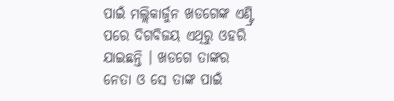ପାଇଁ ମଲ୍ଲିକାର୍ଜୁନ ଖଡଗେଙ୍କ ଏଣ୍ଟ୍ରି ପରେ ଦିଗବିଜୟ ଏଥିରୁ ଓହରି ଯାଇଛନ୍ତି । ଖଡଗେ ତାଙ୍କର ନେତା ଓ ସେ ତାଙ୍କ ପାଇଁ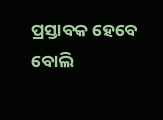ପ୍ରସ୍ତାବକ ହେବେ ବୋଲି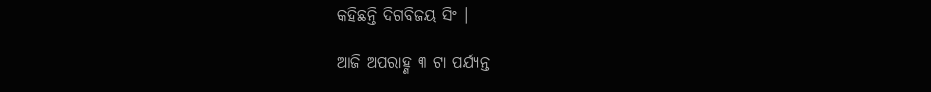କହିଛନ୍ତି ଦିଗବିଜୟ ସିଂ ।

ଆଜି ଅପରାହ୍ଣ ୩ ଟା ପର୍ଯ୍ୟନ୍ତ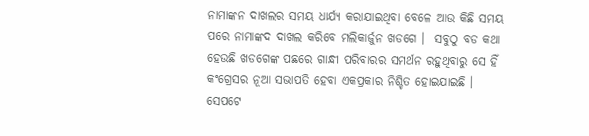ନାମାଙ୍କନ ଦାଖଲର ସମୟ ଧାର୍ଯ୍ୟ କରାଯାଇଥିବା ବେଳେ ଆଉ କିଛି ସମୟ ପରେ ନାମାଙ୍କଦ ଦାଖଲ କରିବେ ମଲିକାର୍ଜୁନ ଖଡଗେ ।  ସବୁଠୁ ବଡ କଥା ହେଉଛି ଖଡଗେଙ୍କ ପଛରେ ଗାନ୍ଧୀ ପରିବାରର ସମର୍ଥନ ରହୁଥିବାରୁ ସେ ହିଁ କଂଗ୍ରେସର ନୂଆ ସଭାପତି ହେବା ଏକପ୍ରକାର ନିଶ୍ଚିତ ହୋଇଯାଇଛି । ସେପଟେ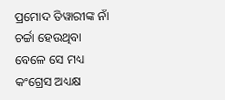ପ୍ରମୋଦ ତିୱାରୀଙ୍କ ନାଁ ଚର୍ଚ୍ଚା ହେଉଥିବା ବେଳେ ସେ ମଧ୍ୟ କଂଗ୍ରେସ ଅଧ୍ୟକ୍ଷ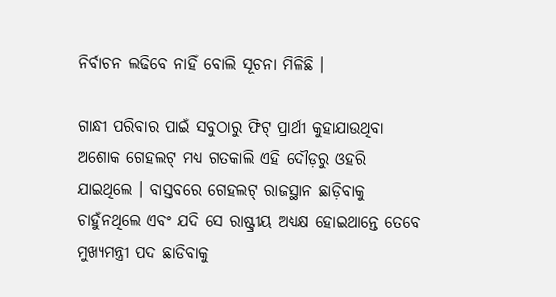ନିର୍ବାଚନ ଲଢିବେ ନାହିଁ ବୋଲି ସୂଚନା ମିଳିଛି ।

ଗାନ୍ଧୀ ପରିବାର ପାଇଁ ସବୁଠାରୁ ଫିଟ୍ ପ୍ରାର୍ଥୀ କୁହାଯାଉଥିବା ଅଶୋକ ଗେହଲଟ୍ ମଧ୍ୟ ଗତକାଲି ଏହି ଦୌଡ଼ରୁ ଓହରି ଯାଇଥିଲେ । ବାସ୍ତବରେ ଗେହଲଟ୍ ରାଜସ୍ଥାନ ଛାଡ଼ିବାକୁ ଚାହୁଁନଥିଲେ ଏବଂ ଯଦି ସେ ରାଷ୍ଟ୍ରୀୟ ଅଧ୍ୟକ୍ଷ ହୋଇଥାନ୍ତେ ତେବେ ମୁଖ୍ୟମନ୍ତ୍ରୀ ପଦ ଛାଡିବାକୁ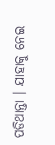ପଡିଥାନ୍ତା । ଯାହାକୁ ନେଇ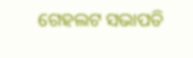ଗେହଲଟ ସଭାପତି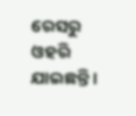ରେସରୁ ଓହରି ଯାଇଛନ୍ତି ।